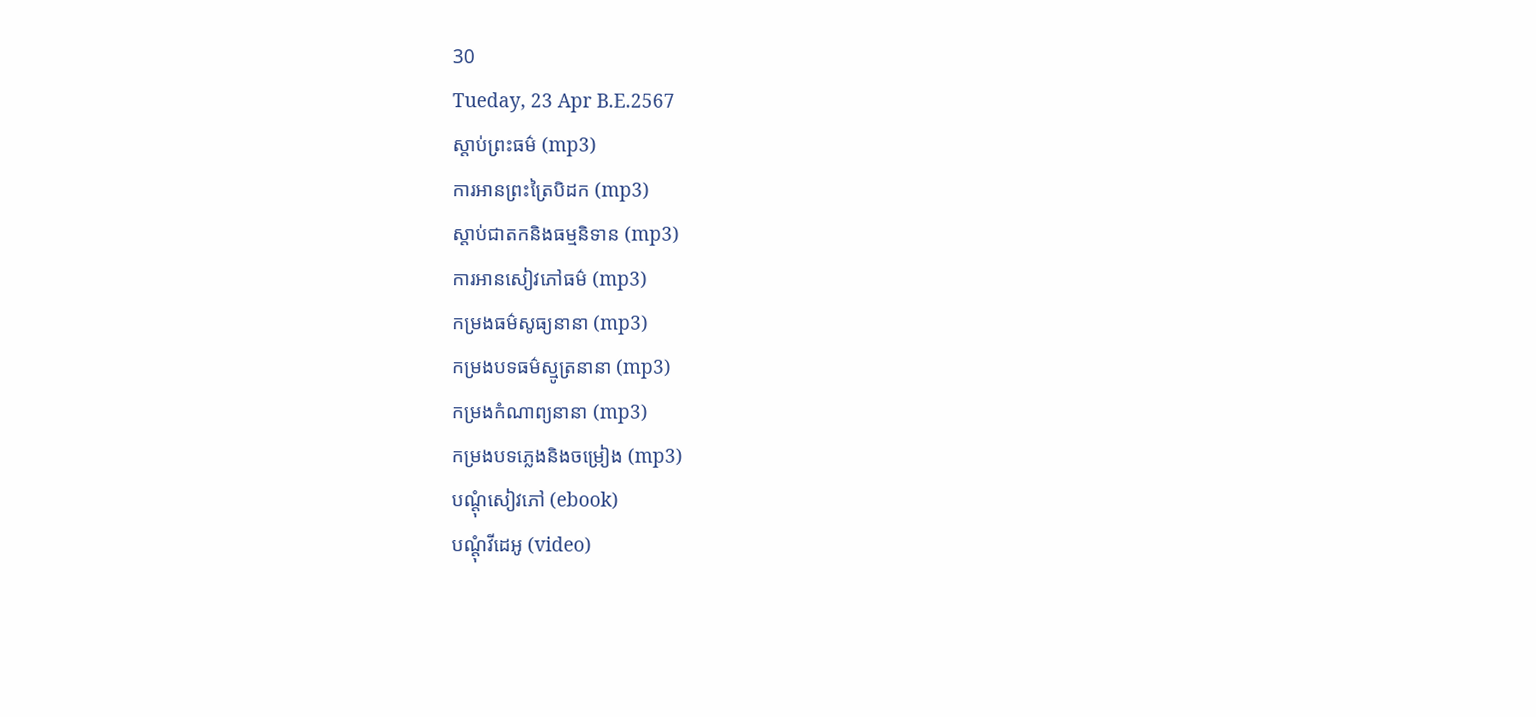30
Tueday, 23 Apr B.E.2567
ស្តាប់ព្រះធម៌ (mp3)
ការអានព្រះត្រៃបិដក (mp3)
ស្តាប់ជាតកនិងធម្មនិទាន (mp3)
ការអានសៀវភៅធម៌ (mp3)
កម្រងធម៌សូធ្យនានា (mp3)
កម្រងបទធម៌ស្មូត្រនានា (mp3)
កម្រងកំណាព្យនានា (mp3)
កម្រងបទភ្លេងនិងចម្រៀង (mp3)
បណ្តុំសៀវភៅ (ebook)
បណ្តុំវីដេអូ (video)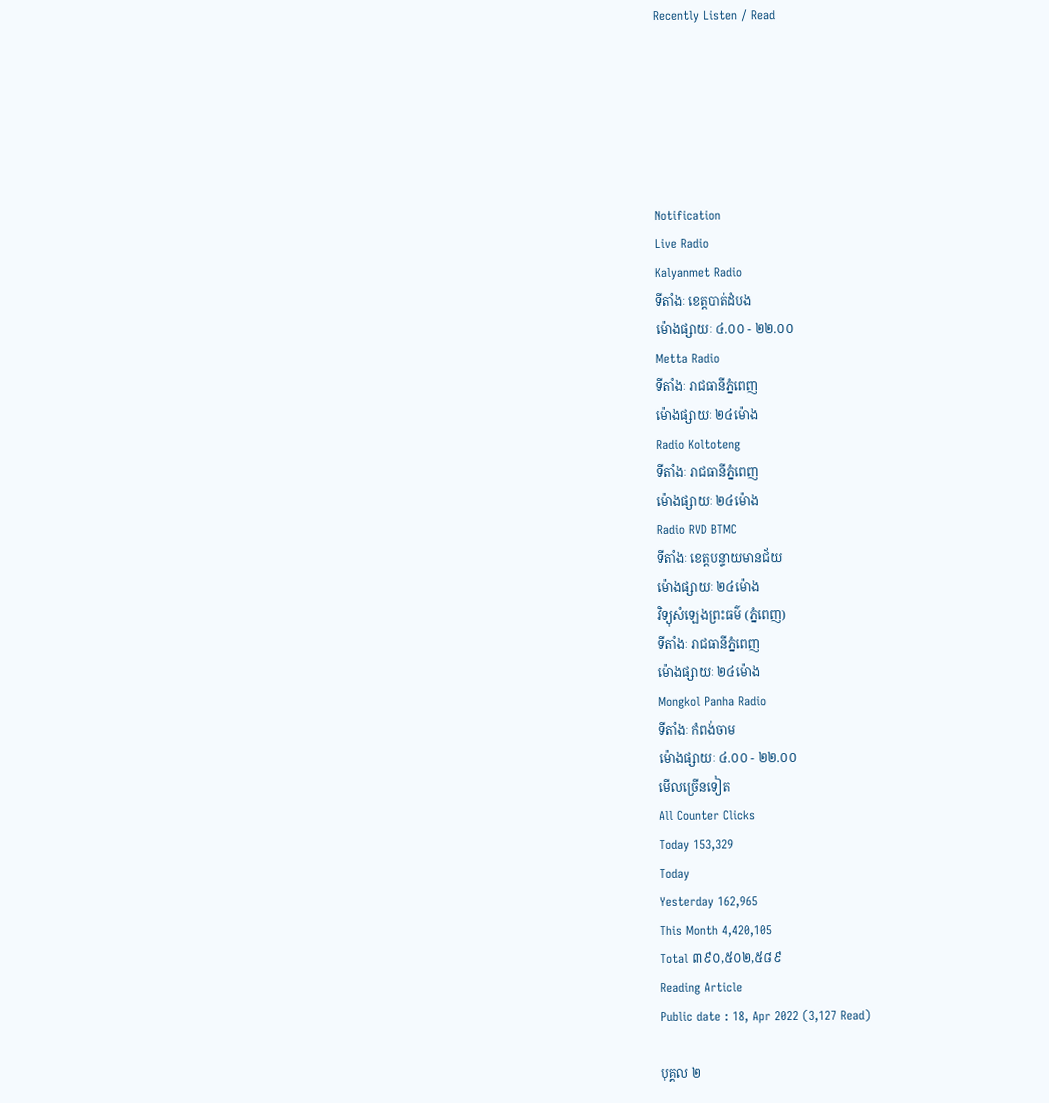Recently Listen / Read






Notification
Live Radio
Kalyanmet Radio
ទីតាំងៈ ខេត្តបាត់ដំបង
ម៉ោងផ្សាយៈ ៤.០០ - ២២.០០
Metta Radio
ទីតាំងៈ រាជធានីភ្នំពេញ
ម៉ោងផ្សាយៈ ២៤ម៉ោង
Radio Koltoteng
ទីតាំងៈ រាជធានីភ្នំពេញ
ម៉ោងផ្សាយៈ ២៤ម៉ោង
Radio RVD BTMC
ទីតាំងៈ ខេត្តបន្ទាយមានជ័យ
ម៉ោងផ្សាយៈ ២៤ម៉ោង
វិទ្យុសំឡេងព្រះធម៌ (ភ្នំពេញ)
ទីតាំងៈ រាជធានីភ្នំពេញ
ម៉ោងផ្សាយៈ ២៤ម៉ោង
Mongkol Panha Radio
ទីតាំងៈ កំពង់ចាម
ម៉ោងផ្សាយៈ ៤.០០ - ២២.០០
មើលច្រើនទៀត
All Counter Clicks
Today 153,329
Today
Yesterday 162,965
This Month 4,420,105
Total ៣៩០,៥០២,៥៨៩
Reading Article
Public date : 18, Apr 2022 (3,127 Read)

បុគ្គល ២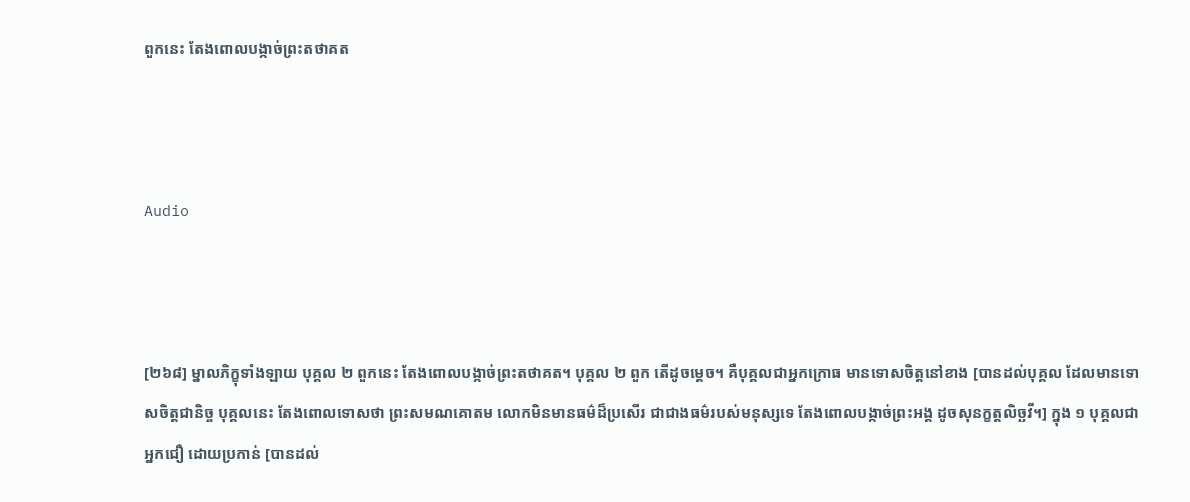ពួកនេះ តែងពោលបង្កាច់ព្រះតថាគត



Audio



[២៦៨] ម្នាលភិក្ខុទាំងឡាយ បុគ្គល ២ ពួកនេះ តែងពោលបង្កាច់ព្រះតថាគត។ បុគ្គល ២ ពួក តើដូចម្តេច។ គឺបុគ្គលជាអ្នកក្រោធ មានទោសចិត្តនៅខាង [បានដល់បុគ្គល ដែលមានទោសចិត្តជានិច្ច បុគ្គលនេះ តែងពោលទោសថា ព្រះសមណគោតម លោកមិនមានធម៌ដ៏ប្រសើរ ជាជាងធម៌របស់មនុស្សទេ តែងពោលបង្កាច់ព្រះអង្គ ដូចសុនក្ខត្តលិច្ឆវី។] ក្នុង ១ បុគ្គលជាអ្នកជឿ ដោយប្រកាន់ [បានដល់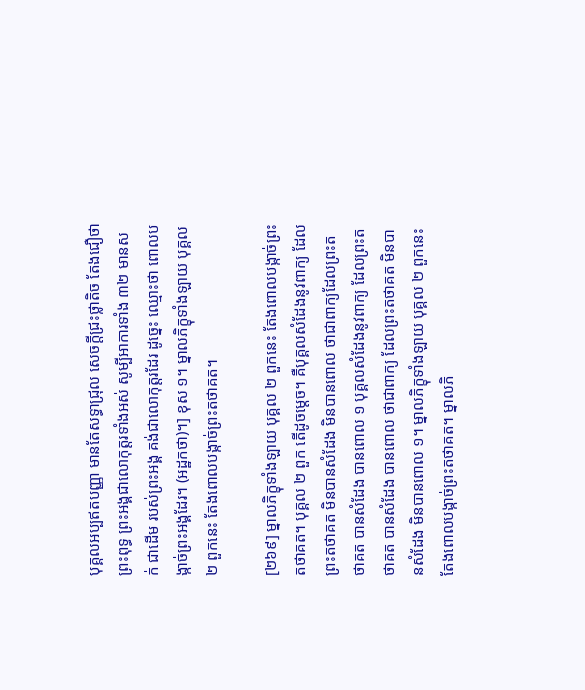បុគ្គលអប្បឥតបញ្ញា មានតែសទ្ធាជ្រុល សេចក្ដីជ្រះថ្លាតិច តែងជឿថា ព្រះពុទ្ធ ព្រះអង្គជាលោកុត្តរទាំងអស់ សូម្បីអាការទាំង ៣២ មានសក់ ជាដើម របស់ព្រះអង្គ គង់ជាលោកុត្តរដែរ ដូច្នេះ ឈ្មោះថា ពោលបង្កាច់ព្រះអង្គដែរ។ (អដ្ឋកថា)។] ខុស ១។ ម្នាលភិក្ខុទាំងឡាយ បុគ្គល ២ ពួកនេះ តែងពោលបង្កាច់ព្រះតថាគត។

[២៦៩] ម្នាលភិក្ខុទាំងឡាយ បុគ្គល ២ ពួកនេះ តែងពោលបង្កាច់ព្រះតថាគត។ បុគ្គល ២ ពួក តើដូចម្តេច។ គឺបុគ្គលសំដែងនូវពាក្យ ដែលព្រះតថាគត មិនបានសំដែង មិនបានពោល ថាជាពាក្យដែលព្រះតថាគត បានសំដែង បានពោល ១ បុគ្គលសំដែងនូវពាក្យ ដែលព្រះតថាគត បានសំដែង បានពោល ថាជាពាក្យ ដែលព្រះតថាគត មិនបានសំដែង មិនបានពោល ១។ ម្នាលភិក្ខុទាំងឡាយ បុគ្គល ២ ពួកនេះ តែងពោលបង្កាច់ព្រះតថាគត។ ម្នាលភិ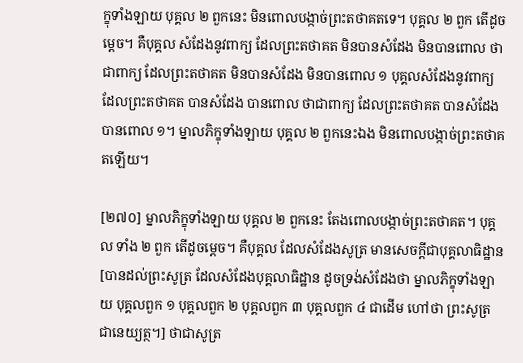ក្ខុទាំងឡាយ បុគ្គល ២ ពួកនេះ មិនពោលបង្កាច់ព្រះតថាគតទេ។ បុគ្គល ២ ពួក តើដូចម្តេច។ គឺបុគ្គល សំដែងនូវពាក្យ ដែលព្រះតថាគត មិនបានសំដែង មិនបានពោល ថាជាពាក្យ ដែលព្រះតថាគត មិនបានសំដែង មិនបានពោល ១ បុគ្គលសំដែងនូវពាក្យ ដែលព្រះតថាគត បានសំដែង បានពោល ថាជាពាក្យ ដែលព្រះតថាគត បានសំដែង បានពោល ១។ ម្នាលភិក្ខុទាំងឡាយ បុគ្គល ២ ពួកនេះឯង មិនពោលបង្កាច់ព្រះតថាគតឡើយ។

[២៧០] ម្នាលភិក្ខុទាំងឡាយ បុគ្គល ២ ពួកនេះ តែងពោលបង្កាច់ព្រះតថាគត។ បុគ្គល ទាំង ២ ពួក តើដូចម្តេច។ គឺបុគ្គល ដែលសំដែងសូត្រ មានសេចកី្តជាបុគ្គលាធិដ្ឋាន [បានដល់ព្រះសូត្រ ដែលសំដែងបុគ្គលាធិដ្ឋាន ដូចទ្រង់សំដែងថា ម្នាលភិក្ខុទាំងឡាយ បុគ្គលពួក ១ បុគ្គលពួក ២ បុគ្គលពួក ៣ បុគ្គលពួក ៤ ជាដើម ហៅថា ព្រះសូត្រជានេយ្យត្ថ។] ថាជាសូត្រ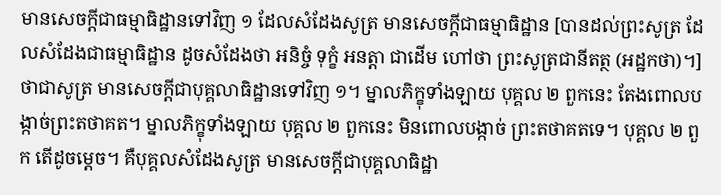មានសេចកី្តជាធម្មាធិដ្ឋានទៅវិញ ១ ដែលសំដែងសូត្រ មានសេចកី្តជាធម្មាធិដ្ឋាន [បានដល់ព្រះសូត្រ ដែលសំដែងជាធម្មាធិដ្ឋាន ដូចសំដែងថា អនិច្ចំ ទុក្ខំ អនត្តា ជាដើម ហៅថា ព្រះសូត្រជានីតត្ថ (អដ្ឋកថា)។] ថាជាសូត្រ មានសេចក្តីជាបុគ្គលាធិដ្ឋានទៅវិញ ១។ ម្នាលភិក្ខុទាំងឡាយ បុគ្គល ២ ពួកនេះ តែងពោលបង្កាច់ព្រះតថាគត។ ម្នាលភិក្ខុទាំងឡាយ បុគ្គល ២ ពួកនេះ មិនពោលបង្កាច់ ព្រះតថាគតទេ។ បុគ្គល ២ ពួក តើដូចម្តេច។ គឺបុគ្គលសំដែងសូត្រ មានសេចកី្តជាបុគ្គលាធិដ្ឋា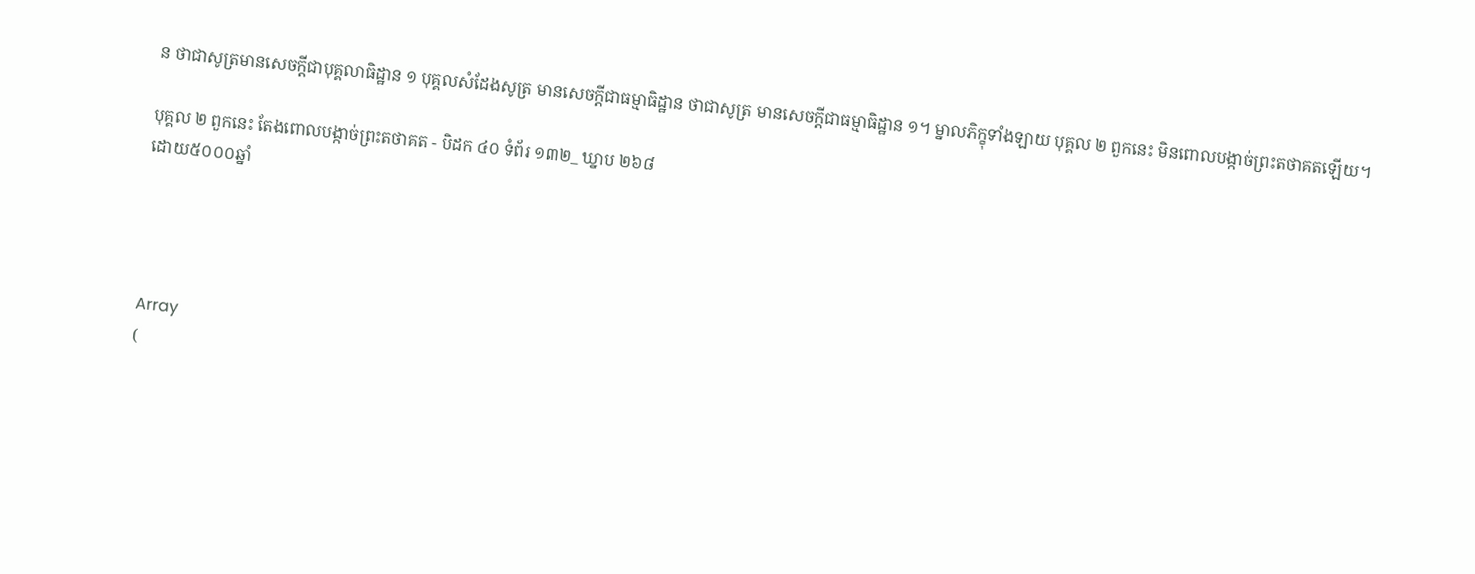ន ថាជាសូត្រមានសេចកី្តជាបុគ្គលាធិដ្ឋាន ១ បុគ្គលសំដែងសូត្រ មានសេចកី្តជាធម្មាធិដ្ឋាន ថាជាសូត្រ មានសេចកី្តជាធម្មាធិដ្ឋាន ១។ ម្នាលភិក្ខុទាំងឡាយ បុគ្គល ២ ពួកនេះ មិនពោលបង្កាច់ព្រះតថាគតឡើយ។

បុគ្គល ២ ពួកនេះ តែងពោលបង្កាច់ព្រះតថាគត - បិដក ៤០ ទំព័រ ១៣២_ ឃ្នាប ២៦៨
ដោយ៥០០០ឆ្នាំ




Array
(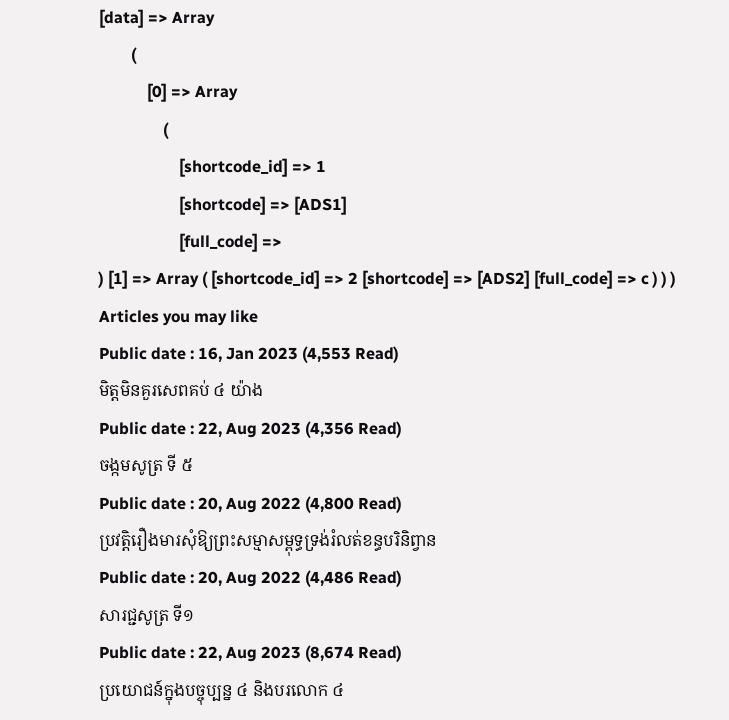[data] => Array
        (
            [0] => Array
                (
                    [shortcode_id] => 1
                    [shortcode] => [ADS1]
                    [full_code] =>
) [1] => Array ( [shortcode_id] => 2 [shortcode] => [ADS2] [full_code] => c ) ) )
Articles you may like
Public date : 16, Jan 2023 (4,553 Read)
មិត្តមិនគួរសេពគប់ ៤ យ៉ាង
Public date : 22, Aug 2023 (4,356 Read)
ចង្កមសូត្រ ទី ៥
Public date : 20, Aug 2022 (4,800 Read)
ប្រវត្តិរឿងមារសុំឱ្យព្រះសម្មាសម្ពុទ្ធទ្រង់រំលត់ខន្ធបរិនិព្វាន
Public date : 20, Aug 2022 (4,486 Read)
សារជ្ជសូត្រ ទី១
Public date : 22, Aug 2023 (8,674 Read)
ប្រយោជន៍ក្នុងបច្ចុប្បន្ន ៤ និងបរលោក ៤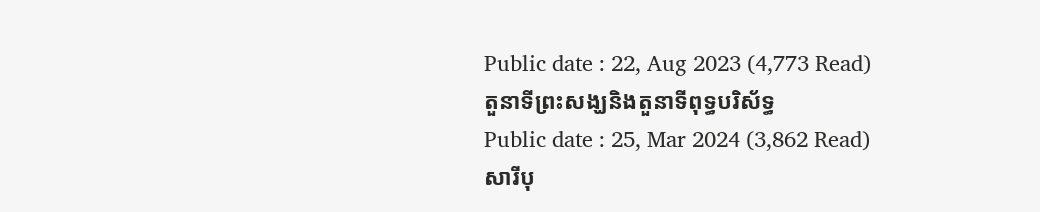Public date : 22, Aug 2023 (4,773 Read)
តួនាទីព្រះសង្ឃនិងតួនាទីពុទ្ធបរិស័ទ្ធ
Public date : 25, Mar 2024 (3,862 Read)
សារីបុ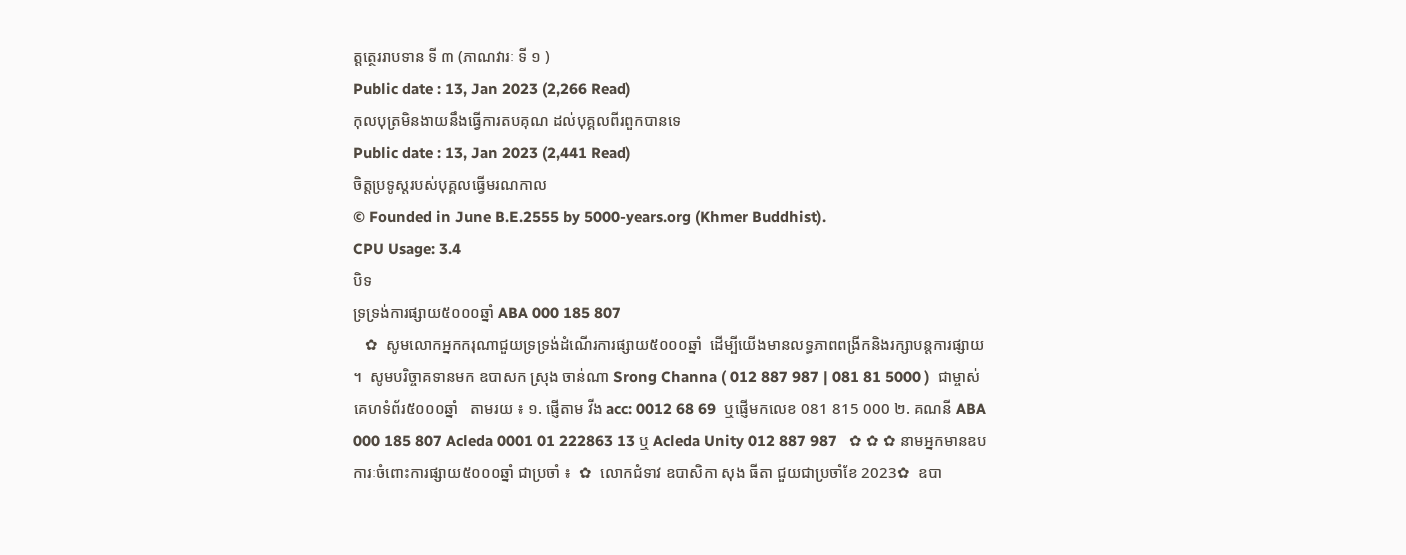ត្តត្ថេររាបទាន ទី ៣ (ភាណវារៈ ទី ១ )
Public date : 13, Jan 2023 (2,266 Read)
កុលបុត្រមិនងាយនឹងធ្វើការតបគុណ ដល់បុគ្គលពីរពួកបានទេ
Public date : 13, Jan 2023 (2,441 Read)
ចិត្តប្រទូស្តរបស់បុគ្គលធ្វើមរណកាល
© Founded in June B.E.2555 by 5000-years.org (Khmer Buddhist).
CPU Usage: 3.4
បិទ
ទ្រទ្រង់ការផ្សាយ៥០០០ឆ្នាំ ABA 000 185 807
   ✿  សូមលោកអ្នកករុណាជួយទ្រទ្រង់ដំណើរការផ្សាយ៥០០០ឆ្នាំ  ដើម្បីយើងមានលទ្ធភាពពង្រីកនិងរក្សាបន្តការផ្សាយ ។  សូមបរិច្ចាគទានមក ឧបាសក ស្រុង ចាន់ណា Srong Channa ( 012 887 987 | 081 81 5000 )  ជាម្ចាស់គេហទំព័រ៥០០០ឆ្នាំ   តាមរយ ៖ ១. ផ្ញើតាម វីង acc: 0012 68 69  ឬផ្ញើមកលេខ 081 815 000 ២. គណនី ABA 000 185 807 Acleda 0001 01 222863 13 ឬ Acleda Unity 012 887 987   ✿ ✿ ✿ នាមអ្នកមានឧបការៈចំពោះការផ្សាយ៥០០០ឆ្នាំ ជាប្រចាំ ៖  ✿  លោកជំទាវ ឧបាសិកា សុង ធីតា ជួយជាប្រចាំខែ 2023✿  ឧបា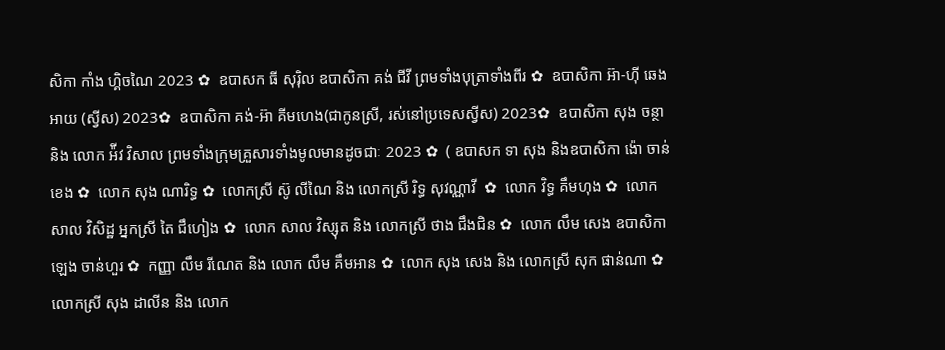សិកា កាំង ហ្គិចណៃ 2023 ✿  ឧបាសក ធី សុរ៉ិល ឧបាសិកា គង់ ជីវី ព្រមទាំងបុត្រាទាំងពីរ ✿  ឧបាសិកា អ៊ា-ហុី ឆេងអាយ (ស្វីស) 2023✿  ឧបាសិកា គង់-អ៊ា គីមហេង(ជាកូនស្រី, រស់នៅប្រទេសស្វីស) 2023✿  ឧបាសិកា សុង ចន្ថា និង លោក អ៉ីវ វិសាល ព្រមទាំងក្រុមគ្រួសារទាំងមូលមានដូចជាៈ 2023 ✿  ( ឧបាសក ទា សុង និងឧបាសិកា ង៉ោ ចាន់ខេង ✿  លោក សុង ណារិទ្ធ ✿  លោកស្រី ស៊ូ លីណៃ និង លោកស្រី រិទ្ធ សុវណ្ណាវី  ✿  លោក វិទ្ធ គឹមហុង ✿  លោក សាល វិសិដ្ឋ អ្នកស្រី តៃ ជឹហៀង ✿  លោក សាល វិស្សុត និង លោកស្រី ថាង ជឹងជិន ✿  លោក លឹម សេង ឧបាសិកា ឡេង ចាន់ហួរ ✿  កញ្ញា លឹម រីណេត និង លោក លឹម គឹមអាន ✿  លោក សុង សេង និង លោកស្រី សុក ផាន់ណា ✿  លោកស្រី សុង ដាលីន និង លោក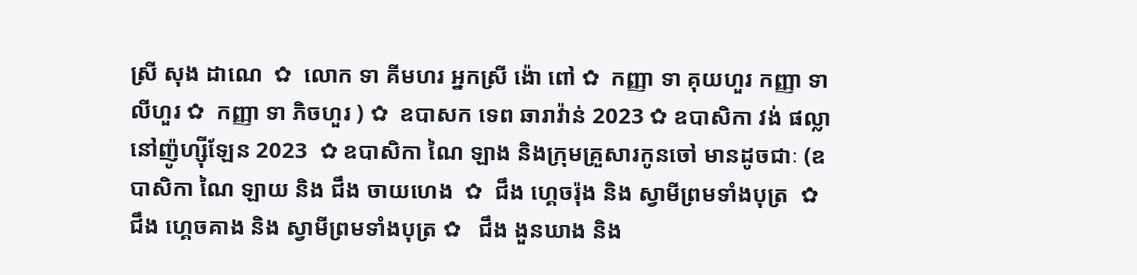ស្រី សុង ដាណេ  ✿  លោក ទា គីមហរ អ្នកស្រី ង៉ោ ពៅ ✿  កញ្ញា ទា គុយហួរ កញ្ញា ទា លីហួរ ✿  កញ្ញា ទា ភិចហួរ ) ✿  ឧបាសក ទេព ឆារាវ៉ាន់ 2023 ✿ ឧបាសិកា វង់ ផល្លា នៅញ៉ូហ្ស៊ីឡែន 2023  ✿ ឧបាសិកា ណៃ ឡាង និងក្រុមគ្រួសារកូនចៅ មានដូចជាៈ (ឧបាសិកា ណៃ ឡាយ និង ជឹង ចាយហេង  ✿  ជឹង ហ្គេចរ៉ុង និង ស្វាមីព្រមទាំងបុត្រ  ✿ ជឹង ហ្គេចគាង និង ស្វាមីព្រមទាំងបុត្រ ✿   ជឹង ងួនឃាង និង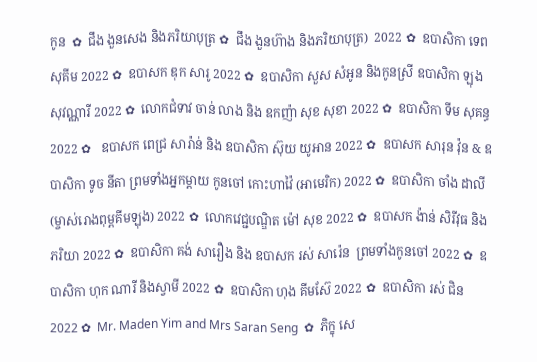កូន  ✿  ជឹង ងួនសេង និងភរិយាបុត្រ ✿  ជឹង ងួនហ៊ាង និងភរិយាបុត្រ)  2022 ✿  ឧបាសិកា ទេព សុគីម 2022 ✿  ឧបាសក ឌុក សារូ 2022 ✿  ឧបាសិកា សួស សំអូន និងកូនស្រី ឧបាសិកា ឡុងសុវណ្ណារី 2022 ✿  លោកជំទាវ ចាន់ លាង និង ឧកញ៉ា សុខ សុខា 2022 ✿  ឧបាសិកា ទីម សុគន្ធ 2022 ✿   ឧបាសក ពេជ្រ សារ៉ាន់ និង ឧបាសិកា ស៊ុយ យូអាន 2022 ✿  ឧបាសក សារុន វ៉ុន & ឧបាសិកា ទូច នីតា ព្រមទាំងអ្នកម្តាយ កូនចៅ កោះហាវ៉ៃ (អាមេរិក) 2022 ✿  ឧបាសិកា ចាំង ដាលី (ម្ចាស់រោងពុម្ពគីមឡុង) 2022 ✿  លោកវេជ្ជបណ្ឌិត ម៉ៅ សុខ 2022 ✿  ឧបាសក ង៉ាន់ សិរីវុធ និងភរិយា 2022 ✿  ឧបាសិកា គង់ សារឿង និង ឧបាសក រស់ សារ៉េន  ព្រមទាំងកូនចៅ 2022 ✿  ឧបាសិកា ហុក ណារី និងស្វាមី 2022 ✿  ឧបាសិកា ហុង គីមស៊ែ 2022 ✿  ឧបាសិកា រស់ ជិន 2022 ✿  Mr. Maden Yim and Mrs Saran Seng  ✿  ភិក្ខុ សេ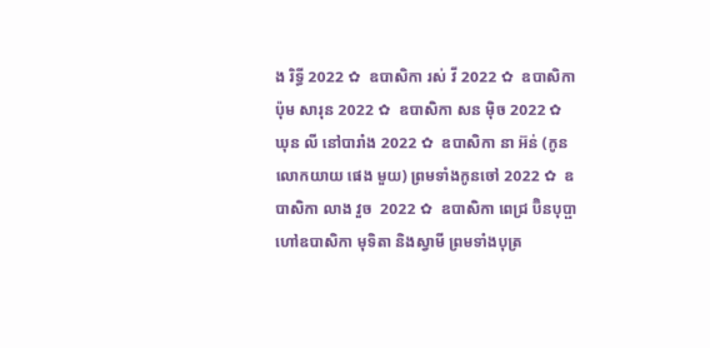ង រិទ្ធី 2022 ✿  ឧបាសិកា រស់ វី 2022 ✿  ឧបាសិកា ប៉ុម សារុន 2022 ✿  ឧបាសិកា សន ម៉ិច 2022 ✿  ឃុន លី នៅបារាំង 2022 ✿  ឧបាសិកា នា អ៊ន់ (កូនលោកយាយ ផេង មួយ) ព្រមទាំងកូនចៅ 2022 ✿  ឧបាសិកា លាង វួច  2022 ✿  ឧបាសិកា ពេជ្រ ប៊ិនបុប្ផា ហៅឧបាសិកា មុទិតា និងស្វាមី ព្រមទាំងបុត្រ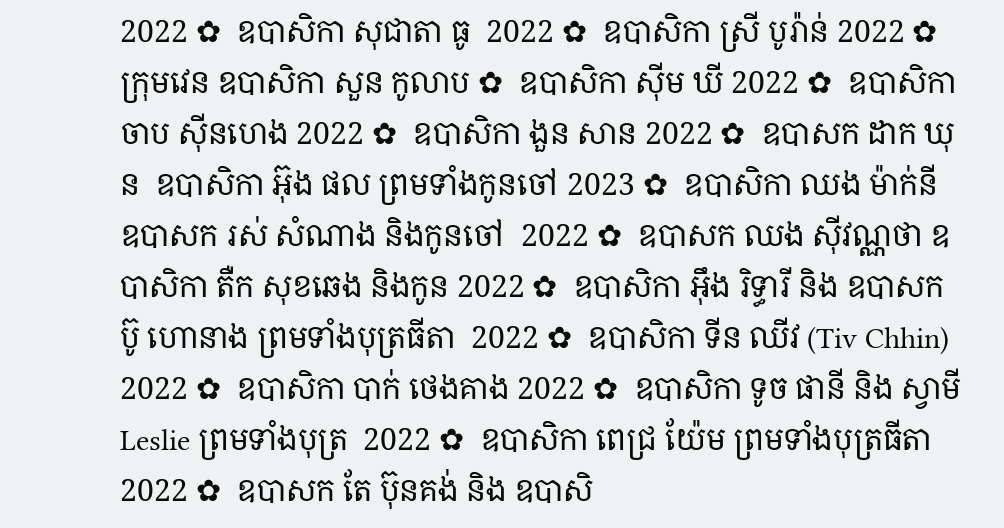2022 ✿  ឧបាសិកា សុជាតា ធូ  2022 ✿  ឧបាសិកា ស្រី បូរ៉ាន់ 2022 ✿  ក្រុមវេន ឧបាសិកា សួន កូលាប ✿  ឧបាសិកា ស៊ីម ឃី 2022 ✿  ឧបាសិកា ចាប ស៊ីនហេង 2022 ✿  ឧបាសិកា ងួន សាន 2022 ✿  ឧបាសក ដាក ឃុន  ឧបាសិកា អ៊ុង ផល ព្រមទាំងកូនចៅ 2023 ✿  ឧបាសិកា ឈង ម៉ាក់នី ឧបាសក រស់ សំណាង និងកូនចៅ  2022 ✿  ឧបាសក ឈង សុីវណ្ណថា ឧបាសិកា តឺក សុខឆេង និងកូន 2022 ✿  ឧបាសិកា អុឹង រិទ្ធារី និង ឧបាសក ប៊ូ ហោនាង ព្រមទាំងបុត្រធីតា  2022 ✿  ឧបាសិកា ទីន ឈីវ (Tiv Chhin)  2022 ✿  ឧបាសិកា បាក់ ថេងគាង 2022 ✿  ឧបាសិកា ទូច ផានី និង ស្វាមី Leslie ព្រមទាំងបុត្រ  2022 ✿  ឧបាសិកា ពេជ្រ យ៉ែម ព្រមទាំងបុត្រធីតា  2022 ✿  ឧបាសក តែ ប៊ុនគង់ និង ឧបាសិ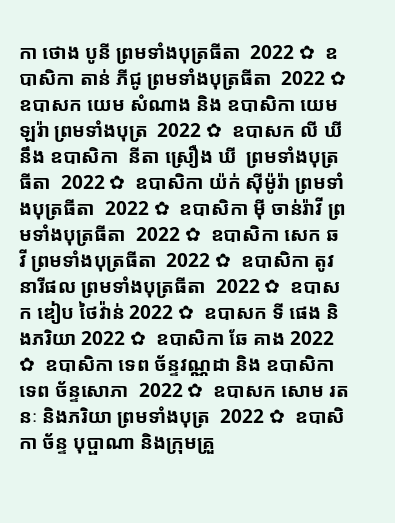កា ថោង បូនី ព្រមទាំងបុត្រធីតា  2022 ✿  ឧបាសិកា តាន់ ភីជូ ព្រមទាំងបុត្រធីតា  2022 ✿  ឧបាសក យេម សំណាង និង ឧបាសិកា យេម ឡរ៉ា ព្រមទាំងបុត្រ  2022 ✿  ឧបាសក លី ឃី នឹង ឧបាសិកា  នីតា ស្រឿង ឃី  ព្រមទាំងបុត្រធីតា  2022 ✿  ឧបាសិកា យ៉ក់ សុីម៉ូរ៉ា ព្រមទាំងបុត្រធីតា  2022 ✿  ឧបាសិកា មុី ចាន់រ៉ាវី ព្រមទាំងបុត្រធីតា  2022 ✿  ឧបាសិកា សេក ឆ វី ព្រមទាំងបុត្រធីតា  2022 ✿  ឧបាសិកា តូវ នារីផល ព្រមទាំងបុត្រធីតា  2022 ✿  ឧបាសក ឌៀប ថៃវ៉ាន់ 2022 ✿  ឧបាសក ទី ផេង និងភរិយា 2022 ✿  ឧបាសិកា ឆែ គាង 2022 ✿  ឧបាសិកា ទេព ច័ន្ទវណ្ណដា និង ឧបាសិកា ទេព ច័ន្ទសោភា  2022 ✿  ឧបាសក សោម រតនៈ និងភរិយា ព្រមទាំងបុត្រ  2022 ✿  ឧបាសិកា ច័ន្ទ បុប្ផាណា និងក្រុមគ្រួ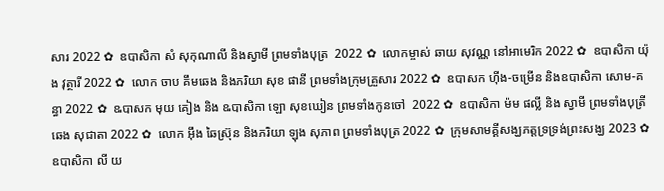សារ 2022 ✿  ឧបាសិកា សំ សុកុណាលី និងស្វាមី ព្រមទាំងបុត្រ  2022 ✿  លោកម្ចាស់ ឆាយ សុវណ្ណ នៅអាមេរិក 2022 ✿  ឧបាសិកា យ៉ុង វុត្ថារី 2022 ✿  លោក ចាប គឹមឆេង និងភរិយា សុខ ផានី ព្រមទាំងក្រុមគ្រួសារ 2022 ✿  ឧបាសក ហ៊ីង-ចម្រើន និងឧបាសិកា សោម-គន្ធា 2022 ✿  ឩបាសក មុយ គៀង និង ឩបាសិកា ឡោ សុខឃៀន ព្រមទាំងកូនចៅ  2022 ✿  ឧបាសិកា ម៉ម ផល្លី និង ស្វាមី ព្រមទាំងបុត្រី ឆេង សុជាតា 2022 ✿  លោក អ៊ឹង ឆៃស្រ៊ុន និងភរិយា ឡុង សុភាព ព្រមទាំងបុត្រ 2022 ✿  ក្រុមសាមគ្គីសង្ឃភត្តទ្រទ្រង់ព្រះសង្ឃ 2023 ✿   ឧបាសិកា លី យ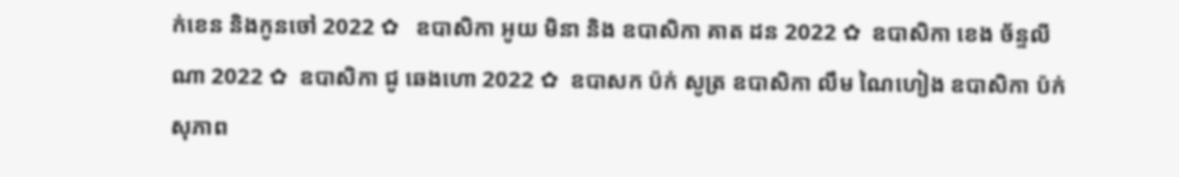ក់ខេន និងកូនចៅ 2022 ✿   ឧបាសិកា អូយ មិនា និង ឧបាសិកា គាត ដន 2022 ✿  ឧបាសិកា ខេង ច័ន្ទលីណា 2022 ✿  ឧបាសិកា ជូ ឆេងហោ 2022 ✿  ឧបាសក ប៉ក់ សូត្រ ឧបាសិកា លឹម ណៃហៀង ឧបាសិកា ប៉ក់ សុភាព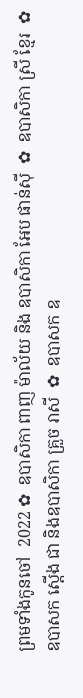ព្រមទាំងកូនចៅ  2022 ✿  ឧបាសិកា ពាញ ម៉ាល័យ និង ឧបាសិកា អែប ផាន់ស៊ី  ✿  ឧបាសិកា ស្រី ខ្មែរ  ✿  ឧបាសក ស្តើង ជា និងឧបាសិកា គ្រួច រាសី  ✿  ឧបាសក ឧ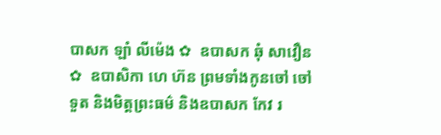បាសក ឡាំ លីម៉េង ✿  ឧបាសក ឆុំ សាវឿន  ✿  ឧបាសិកា ហេ ហ៊ន ព្រមទាំងកូនចៅ ចៅទួត និងមិត្តព្រះធម៌ និងឧបាសក កែវ រ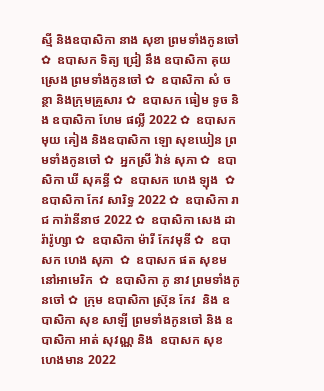ស្មី និងឧបាសិកា នាង សុខា ព្រមទាំងកូនចៅ ✿  ឧបាសក ទិត្យ ជ្រៀ នឹង ឧបាសិកា គុយ ស្រេង ព្រមទាំងកូនចៅ ✿  ឧបាសិកា សំ ចន្ថា និងក្រុមគ្រួសារ ✿  ឧបាសក ធៀម ទូច និង ឧបាសិកា ហែម ផល្លី 2022 ✿  ឧបាសក មុយ គៀង និងឧបាសិកា ឡោ សុខឃៀន ព្រមទាំងកូនចៅ ✿  អ្នកស្រី វ៉ាន់ សុភា ✿  ឧបាសិកា ឃី សុគន្ធី ✿  ឧបាសក ហេង ឡុង  ✿  ឧបាសិកា កែវ សារិទ្ធ 2022 ✿  ឧបាសិកា រាជ ការ៉ានីនាថ 2022 ✿  ឧបាសិកា សេង ដារ៉ារ៉ូហ្សា ✿  ឧបាសិកា ម៉ារី កែវមុនី ✿  ឧបាសក ហេង សុភា  ✿  ឧបាសក ផត សុខម នៅអាមេរិក  ✿  ឧបាសិកា ភូ នាវ ព្រមទាំងកូនចៅ ✿  ក្រុម ឧបាសិកា ស្រ៊ុន កែវ  និង ឧបាសិកា សុខ សាឡី ព្រមទាំងកូនចៅ និង ឧបាសិកា អាត់ សុវណ្ណ និង  ឧបាសក សុខ ហេងមាន 2022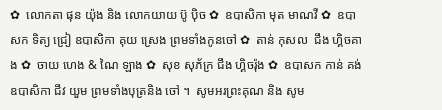✿  លោកតា ផុន យ៉ុង និង លោកយាយ ប៊ូ ប៉ិច ✿  ឧបាសិកា មុត មាណវី ✿  ឧបាសក ទិត្យ ជ្រៀ ឧបាសិកា គុយ ស្រេង ព្រមទាំងកូនចៅ ✿  តាន់ កុសល  ជឹង ហ្គិចគាង ✿  ចាយ ហេង & ណៃ ឡាង ✿  សុខ សុភ័ក្រ ជឹង ហ្គិចរ៉ុង ✿  ឧបាសក កាន់ គង់ ឧបាសិកា ជីវ យួម ព្រមទាំងបុត្រនិង ចៅ ។  សូមអរព្រះគុណ និង សូម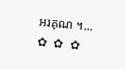អរគុណ ។...       ✿  ✿  ✿